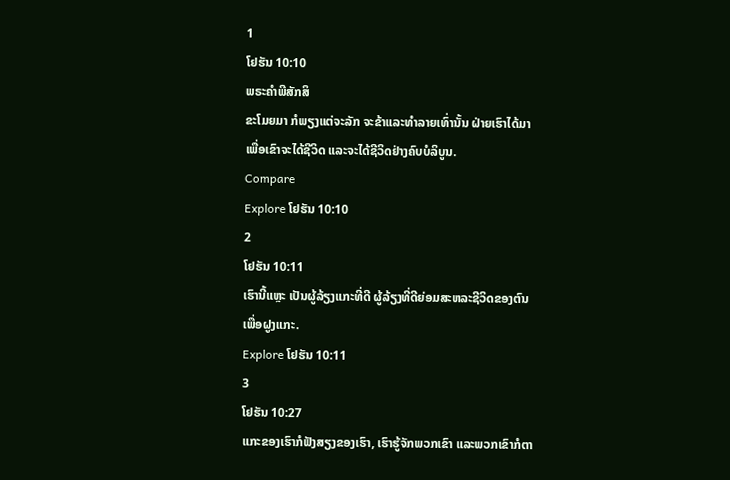1
ໂຢຮັນ 10:10
ພຣະຄຳພີສັກສິ
ຂະໂມຍມາ ກໍພຽງແຕ່ຈະລັກ ຈະຂ້າແລະທຳລາຍເທົ່ານັ້ນ ຝ່າຍເຮົາໄດ້ມາ ເພື່ອເຂົາຈະໄດ້ຊີວິດ ແລະຈະໄດ້ຊີວິດຢ່າງຄົບບໍລິບູນ.
Compare
Explore ໂຢຮັນ 10:10
2
ໂຢຮັນ 10:11
ເຮົານີ້ແຫຼະ ເປັນຜູ້ລ້ຽງແກະທີ່ດີ ຜູ້ລ້ຽງທີ່ດີຍ່ອມສະຫລະຊີວິດຂອງຕົນເພື່ອຝູງແກະ.
Explore ໂຢຮັນ 10:11
3
ໂຢຮັນ 10:27
ແກະຂອງເຮົາກໍຟັງສຽງຂອງເຮົາ, ເຮົາຮູ້ຈັກພວກເຂົາ ແລະພວກເຂົາກໍຕາ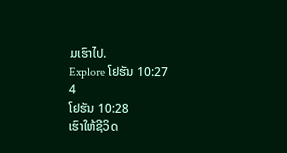ມເຮົາໄປ.
Explore ໂຢຮັນ 10:27
4
ໂຢຮັນ 10:28
ເຮົາໃຫ້ຊີວິດ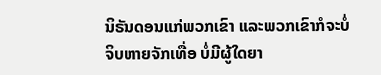ນິຣັນດອນແກ່ພວກເຂົາ ແລະພວກເຂົາກໍຈະບໍ່ຈິບຫາຍຈັກເທື່ອ ບໍ່ມີຜູ້ໃດຍາ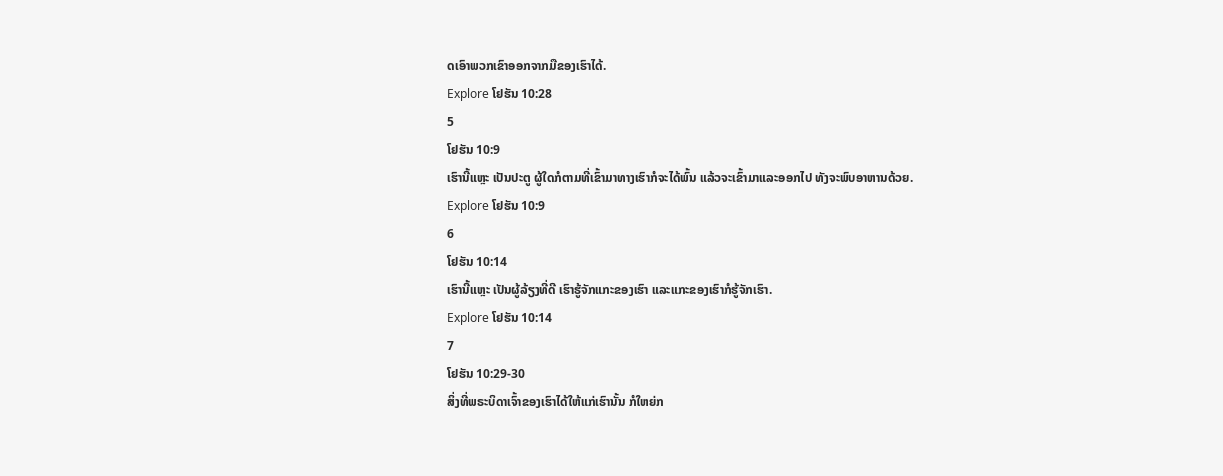ດເອົາພວກເຂົາອອກຈາກມືຂອງເຮົາໄດ້.
Explore ໂຢຮັນ 10:28
5
ໂຢຮັນ 10:9
ເຮົານີ້ແຫຼະ ເປັນປະຕູ ຜູ້ໃດກໍຕາມທີ່ເຂົ້າມາທາງເຮົາກໍຈະໄດ້ພົ້ນ ແລ້ວຈະເຂົ້າມາແລະອອກໄປ ທັງຈະພົບອາຫານດ້ວຍ.
Explore ໂຢຮັນ 10:9
6
ໂຢຮັນ 10:14
ເຮົານີ້ແຫຼະ ເປັນຜູ້ລ້ຽງທີ່ດີ ເຮົາຮູ້ຈັກແກະຂອງເຮົາ ແລະແກະຂອງເຮົາກໍຮູ້ຈັກເຮົາ.
Explore ໂຢຮັນ 10:14
7
ໂຢຮັນ 10:29-30
ສິ່ງທີ່ພຣະບິດາເຈົ້າຂອງເຮົາໄດ້ໃຫ້ແກ່ເຮົານັ້ນ ກໍໃຫຍ່ກ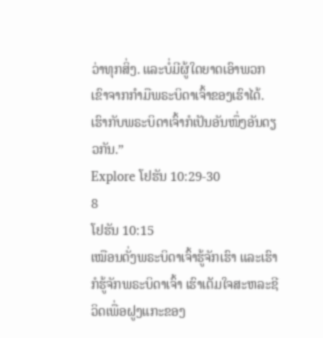ວ່າທຸກສິ່ງ. ແລະບໍ່ມີຜູ້ໃດຍາດເອົາພວກເຂົາຈາກກຳມືພຣະບິດາເຈົ້າຂອງເຮົາໄດ້. ເຮົາກັບພຣະບິດາເຈົ້າກໍເປັນອັນໜຶ່ງອັນດຽວກັນ.”
Explore ໂຢຮັນ 10:29-30
8
ໂຢຮັນ 10:15
ເໝືອນດັ່ງພຣະບິດາເຈົ້າຮູ້ຈັກເຮົາ ແລະເຮົາກໍຮູ້ຈັກພຣະບິດາເຈົ້າ ເຮົາເຕັມໃຈສະຫລະຊີວິດເພື່ອຝູງແກະຂອງ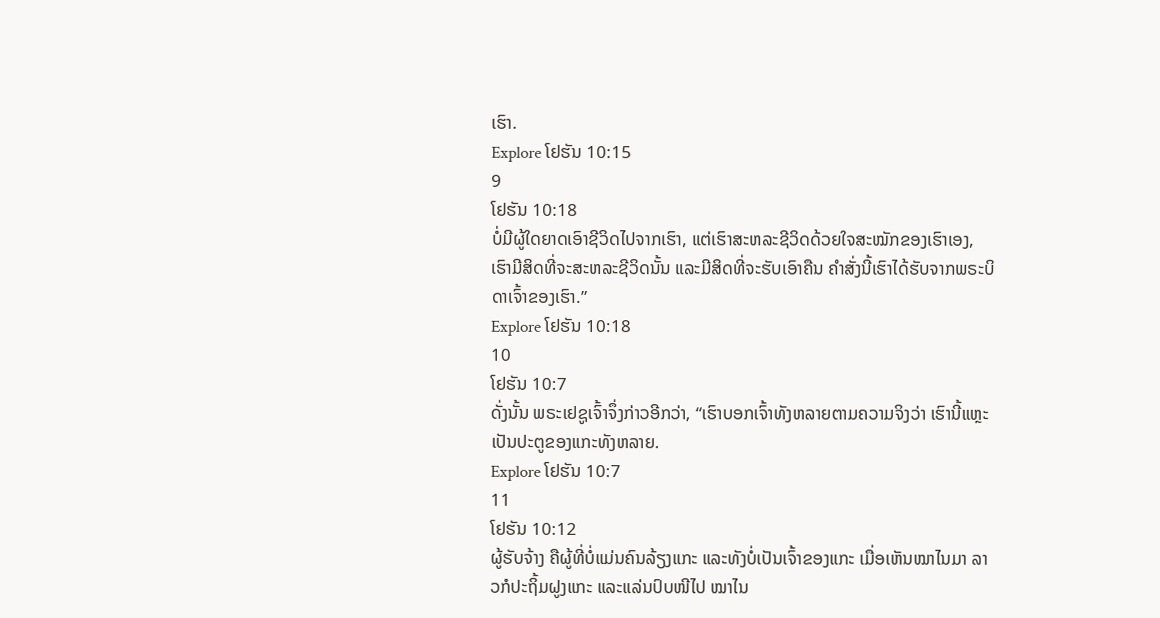ເຮົາ.
Explore ໂຢຮັນ 10:15
9
ໂຢຮັນ 10:18
ບໍ່ມີຜູ້ໃດຍາດເອົາຊີວິດໄປຈາກເຮົາ, ແຕ່ເຮົາສະຫລະຊີວິດດ້ວຍໃຈສະໝັກຂອງເຮົາເອງ, ເຮົາມີສິດທີ່ຈະສະຫລະຊີວິດນັ້ນ ແລະມີສິດທີ່ຈະຮັບເອົາຄືນ ຄຳສັ່ງນີ້ເຮົາໄດ້ຮັບຈາກພຣະບິດາເຈົ້າຂອງເຮົາ.”
Explore ໂຢຮັນ 10:18
10
ໂຢຮັນ 10:7
ດັ່ງນັ້ນ ພຣະເຢຊູເຈົ້າຈຶ່ງກ່າວອີກວ່າ, “ເຮົາບອກເຈົ້າທັງຫລາຍຕາມຄວາມຈິງວ່າ ເຮົານີ້ແຫຼະ ເປັນປະຕູຂອງແກະທັງຫລາຍ.
Explore ໂຢຮັນ 10:7
11
ໂຢຮັນ 10:12
ຜູ້ຮັບຈ້າງ ຄືຜູ້ທີ່ບໍ່ແມ່ນຄົນລ້ຽງແກະ ແລະທັງບໍ່ເປັນເຈົ້າຂອງແກະ ເມື່ອເຫັນໝາໄນມາ ລາວກໍປະຖິ້ມຝູງແກະ ແລະແລ່ນປົບໜີໄປ ໝາໄນ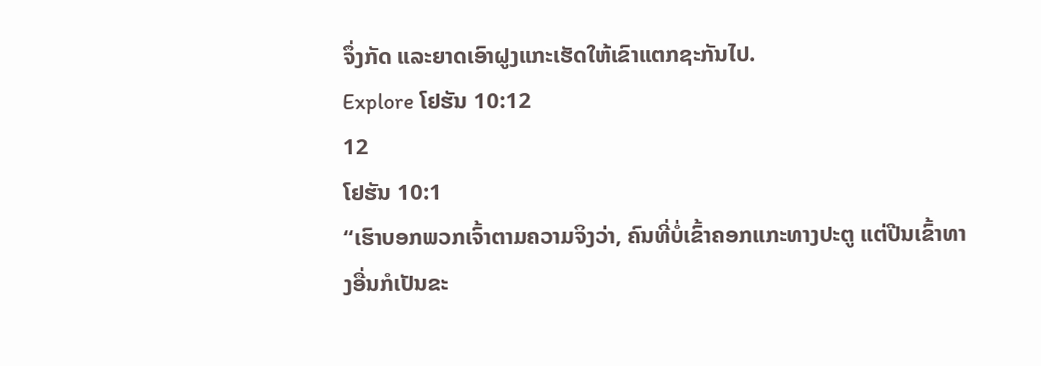ຈຶ່ງກັດ ແລະຍາດເອົາຝູງແກະເຮັດໃຫ້ເຂົາແຕກຊະກັນໄປ.
Explore ໂຢຮັນ 10:12
12
ໂຢຮັນ 10:1
“ເຮົາບອກພວກເຈົ້າຕາມຄວາມຈິງວ່າ, ຄົນທີ່ບໍ່ເຂົ້າຄອກແກະທາງປະຕູ ແຕ່ປີນເຂົ້າທາງອື່ນກໍເປັນຂະ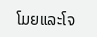ໂມຍແລະໂຈ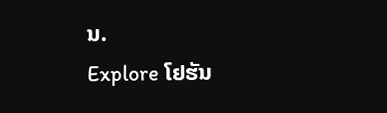ນ.
Explore ໂຢຮັນ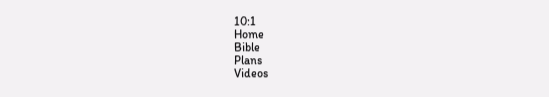10:1
Home
Bible
Plans
Videos